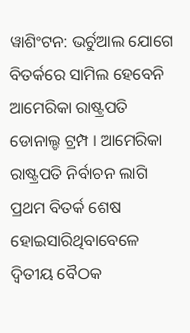ୱାଶିଂଟନ: ଭର୍ଚୁଆଲ ଯୋଗେ ବିତର୍କରେ ସାମିଲ ହେବେନି ଆମେରିକା ରାଷ୍ଟ୍ରପତି ଡୋନାଲ୍ଡ ଟ୍ରମ୍ପ । ଆମେରିକା ରାଷ୍ଟ୍ରପତି ନିର୍ବାଚନ ଲାଗି ପ୍ରଥମ ବିତର୍କ ଶେଷ ହୋଇସାରିଥିବାବେଳେ ଦ୍ବିତୀୟ ବୈଠକ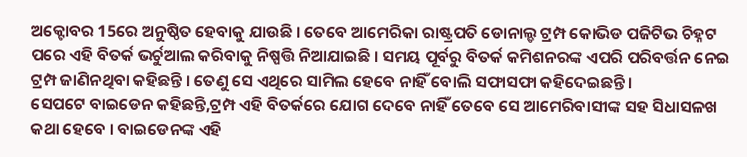ଅକ୍ଟୋବର 15ରେ ଅନୁଷ୍ଠିତ ହେବାକୁ ଯାଉଛି । ତେବେ ଆମେରିକା ରାଷ୍ଟ୍ରପତି ଡୋନାଲ୍ଡ ଟ୍ରମ୍ପ କୋଭିଡ ପଜିଟିଭ ଚିହ୍ନଟ ପରେ ଏହି ବିତର୍କ ଭର୍ଚୁଆଲ କରିବାକୁ ନିଷ୍ପତ୍ତି ନିଆଯାଇଛି । ସମୟ ପୂର୍ବରୁ ବିତର୍କ କମିଶନରଙ୍କ ଏପରି ପରିବର୍ତ୍ତନ ନେଇ ଟ୍ରମ୍ପ ଜାଣିନଥିବା କହିଛନ୍ତି । ତେଣୁ ସେ ଏଥିରେ ସାମିଲ ହେବେ ନାହିଁ ବୋଲି ସଫାସଫା କହିଦେଇଛନ୍ତି ।
ସେପଟେ ବାଇଡେନ କହିଛନ୍ତି,ଟ୍ରମ୍ପ ଏହି ବିତର୍କରେ ଯୋଗ ଦେବେ ନାହିଁ ତେବେ ସେ ଆମେରିବାସୀଙ୍କ ସହ ସିଧାସଳଖ କଥା ହେବେ । ବାଇଡେନଙ୍କ ଏହି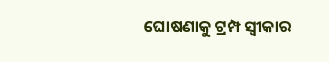ଘୋଷଣାକୁ ଟ୍ରମ୍ପ ସ୍ବୀକାର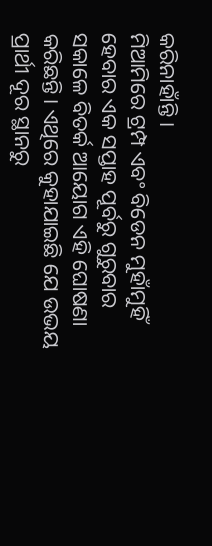କରିନାହାଁନ୍ତି ।
ମିଆମିରେ ଟ୍ରମ୍ପ ଏବଂ ବିଡେନ ମୁହାଁମୁହିଁ ହେବାର ଏକ ସପ୍ତାହ ପୂର୍ବରୁ ଗୁରୁବାର ସକାଳେ ବିତର୍କ ଆୟୋଗ ଏହି ଘୋଷଣା କରିଛନ୍ତି। ଏଥିରେ କୁହାଯାଇଛି ଯେ ଉଭୟ ପ୍ରାର୍ଥୀ ଦୂର ସ୍ଥାନରୁ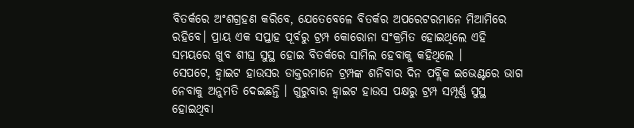ବିତର୍କରେ ଅଂଶଗ୍ରହଣ କରିବେ, ଯେତେବେଳେ ବିତର୍କର ଅପରେଟରମାନେ ମିଆମିରେ ରହିବେ। ପ୍ରାୟ ଏକ ସପ୍ତାହ ପୂର୍ବରୁ ଟ୍ରମ୍ପ କୋରୋନା ସଂକ୍ରମିତ ହୋଇଥିଲେ ଏହି ସମୟରେ ଖୁବ ଶୀଘ୍ର ସୁସ୍ଥ ହୋଇ ବିତର୍କରେ ସାମିଲ ହେବାକୁ କହିଥିଲେ ।
ସେପଟେ, ହ୍ବାଇଟ ହାଉସର ଡାକ୍ତରମାନେ ଟ୍ରମ୍ପଙ୍କ ଶନିବାର ଦିନ ପବ୍ଲିକ ଇଭେଣ୍ଟରେ ଭାଗ ନେବାକୁ ଅନୁମତି ଦେଇଛନ୍ତି । ଗୁରୁବାର ହ୍ବାଇଟ ହାଉସ ପକ୍ଷରୁ ଟ୍ରମ୍ପ ସମ୍ପୂର୍ଣ୍ଣ ସୁସ୍ଥ ହୋଇଥିବା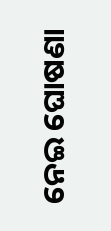ନେଇ ଘୋଷଣା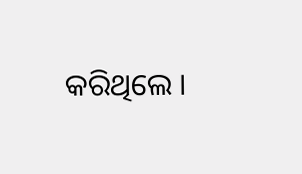କରିଥିଲେ ।